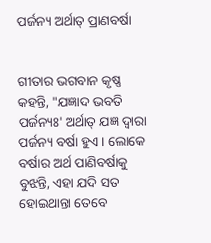ପର୍ଜନ୍ୟ ଅର୍ଥାତ୍ ପ୍ରାଣବର୍ଷା


ଗୀତାର ଭଗବାନ କୃଷ୍ଣ କହନ୍ତି, "ଯଜ୍ଞାଦ ଭବତି ପର୍ଜନ୍ୟଃ' ଅର୍ଥାତ୍ ଯଜ୍ଞ ଦ୍ୱାରା ପର୍ଜନ୍ୟ ବର୍ଷା ହୁଏ । ଲୋକେ ବର୍ଷାର ଅର୍ଥ ପାଣିବର୍ଷାକୁ ବୁଝନ୍ତି, ଏହା ଯଦି ସତ ହୋଇଥାନ୍ତା ତେବେ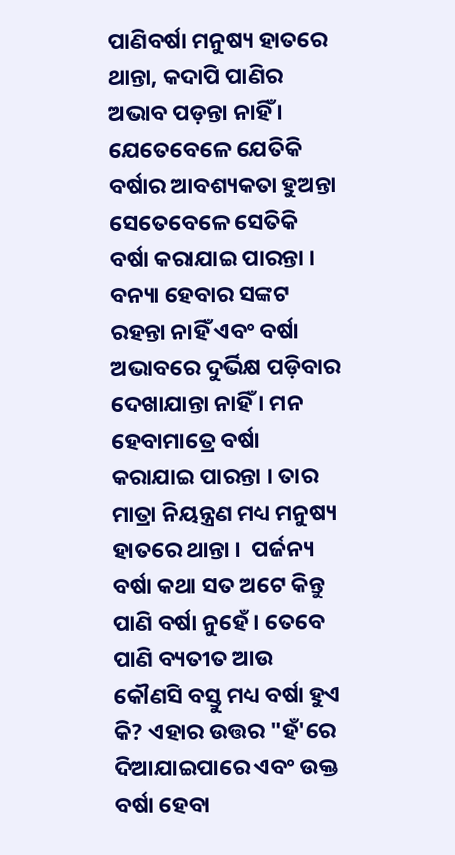ପାଣିବର୍ଷା ମନୁଷ୍ୟ ହାତରେ ଥାନ୍ତା, କଦାପି ପାଣିର ଅଭାବ ପଡ଼ନ୍ତା ନାହିଁ । ଯେତେବେଳେ ଯେତିକି ବର୍ଷାର ଆବଶ୍ୟକତା ହୁଅନ୍ତା ସେତେବେଳେ ସେତିକି ବର୍ଷା କରାଯାଇ ପାରନ୍ତା । ବନ୍ୟା ହେବାର ସଙ୍କଟ ରହନ୍ତା ନାହିଁ ଏବଂ ବର୍ଷା ଅଭାବରେ ଦୁର୍ଭିକ୍ଷ ପଡ଼ିବାର ଦେଖାଯାନ୍ତା ନାହିଁ । ମନ ହେବାମାତ୍ରେ ବର୍ଷା କରାଯାଇ ପାରନ୍ତା । ତାର ମାତ୍ରା ନିୟନ୍ତ୍ରଣ ମଧ୍ୟ ମନୁଷ୍ୟ ହାତରେ ଥାନ୍ତା ।  ପର୍ଜନ୍ୟ ବର୍ଷା କଥା ସତ ଅଟେ କିନ୍ତୁ ପାଣି ବର୍ଷା ନୁହେଁ । ତେବେ ପାଣି ବ୍ୟତୀତ ଆଉ କୌଣସି ବସ୍ତୁ ମଧ୍ୟ ବର୍ଷା ହୁଏ କି? ଏହାର ଉତ୍ତର "ହଁ'ରେ ଦିଆଯାଇପାରେ ଏବଂ ଉକ୍ତ ବର୍ଷା ହେବା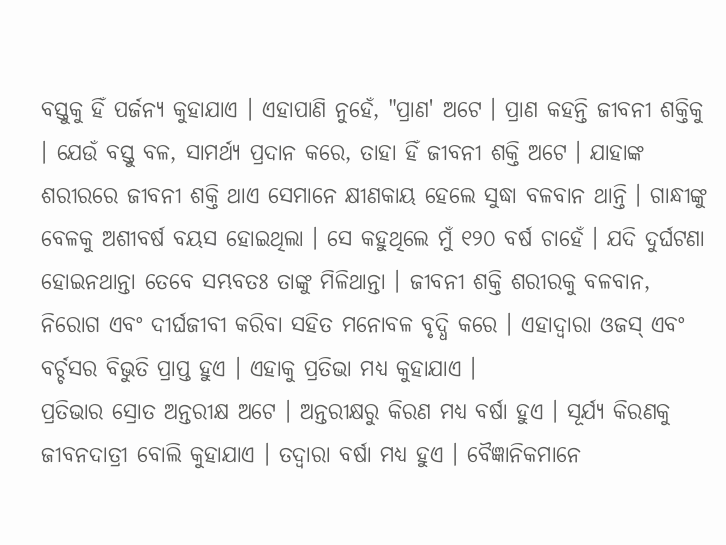ବସ୍ତୁକୁ ହିଁ ପର୍ଜନ୍ୟ କୁହାଯାଏ । ଏହାପାଣି ନୁହେଁ, "ପ୍ରାଣ' ଅଟେ । ପ୍ରାଣ କହନ୍ତି ଜୀବନୀ ଶକ୍ତିକୁ । ଯେଉଁ ବସ୍ତୁ ବଳ, ସାମର୍ଥ୍ୟ ପ୍ରଦାନ କରେ, ତାହା ହିଁ ଜୀବନୀ ଶକ୍ତି ଅଟେ । ଯାହାଙ୍କ ଶରୀରରେ ଜୀବନୀ ଶକ୍ତି ଥାଏ ସେମାନେ କ୍ଷୀଣକାୟ ହେଲେ ସୁଦ୍ଧା ବଳବାନ ଥାନ୍ତି । ଗାନ୍ଧୀଙ୍କୁ ବେଳକୁ ଅଶୀବର୍ଷ ବୟସ ହୋଇଥିଲା । ସେ କହୁଥିଲେ ମୁଁ ୧୨୦ ବର୍ଷ ଚାହେଁ । ଯଦି ଦୁର୍ଘଟଣା ହୋଇନଥାନ୍ତା ତେବେ ସମ୍ଭବତଃ ତାଙ୍କୁ ମିଳିଥାନ୍ତା । ଜୀବନୀ ଶକ୍ତି ଶରୀରକୁ ବଳବାନ, ନିରୋଗ ଏବଂ ଦୀର୍ଘଜୀବୀ କରିବା ସହିତ ମନୋବଳ ବୃଦ୍ଧି କରେ । ଏହାଦ୍ୱାରା ଓଜସ୍ ଏବଂ ବର୍ଚ୍ଚସର ବିଭୁତି ପ୍ରାପ୍ତ ହୁଏ । ଏହାକୁ ପ୍ରତିଭା ମଧ୍ୟ କୁହାଯାଏ ।
ପ୍ରତିଭାର ସ୍ରୋତ ଅନ୍ତରୀକ୍ଷ ଅଟେ । ଅନ୍ତରୀକ୍ଷରୁ କିରଣ ମଧ୍ୟ ବର୍ଷା ହୁଏ । ସୂର୍ଯ୍ୟ କିରଣକୁ ଜୀବନଦାତ୍ରୀ ବୋଲି କୁହାଯାଏ । ତଦ୍ୱାରା ବର୍ଷା ମଧ୍ୟ ହୁଏ । ବୈଜ୍ଞାନିକମାନେ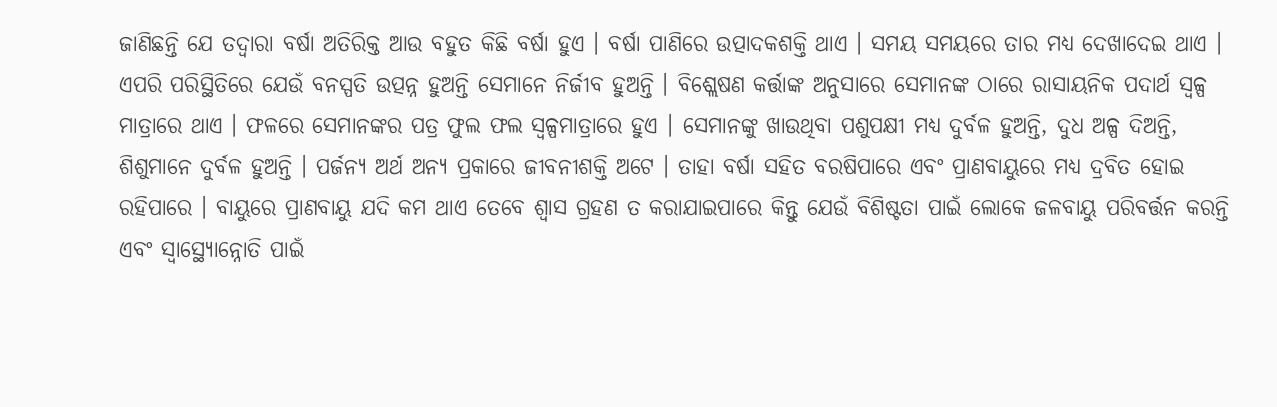ଜାଣିଛନ୍ତି ଯେ ତଦ୍ୱାରା ବର୍ଷା ଅତିରିକ୍ତ ଆଉ ବହୁତ କିଛି ବର୍ଷା ହୁଏ । ବର୍ଷା ପାଣିରେ ଉତ୍ପାଦକଶକ୍ତି ଥାଏ । ସମୟ ସମୟରେ ତାର ମଧ୍ୟ ଦେଖାଦେଇ ଥାଏ । ଏପରି ପରିସ୍ଥିତିରେ ଯେଉଁ ବନସ୍ପତି ଉତ୍ପନ୍ନ ହୁଅନ୍ତି ସେମାନେ ନିର୍ଜୀବ ହୁଅନ୍ତି । ବିଶ୍ଲେଷଣ କର୍ତ୍ତାଙ୍କ ଅନୁସାରେ ସେମାନଙ୍କ ଠାରେ ରାସାୟନିକ ପଦାର୍ଥ ସ୍ୱଳ୍ପ ମାତ୍ରାରେ ଥାଏ । ଫଳରେ ସେମାନଙ୍କର ପତ୍ର ଫୁଲ ଫଲ ସ୍ୱଳ୍ପମାତ୍ରାରେ ହୁଏ । ସେମାନଙ୍କୁ ଖାଉଥିବା ପଶୁପକ୍ଷୀ ମଧ୍ୟ ଦୁର୍ବଳ ହୁଅନ୍ତି, ଦୁଧ ଅଳ୍ପ ଦିଅନ୍ତି, ଶିଶୁମାନେ ଦୁର୍ବଳ ହୁଅନ୍ତି । ପର୍ଜନ୍ୟ ଅର୍ଥ ଅନ୍ୟ ପ୍ରକାରେ ଜୀବନୀଶକ୍ତି ଅଟେ । ତାହା ବର୍ଷା ସହିତ ବରଷିପାରେ ଏବଂ ପ୍ରାଣବାୟୁରେ ମଧ୍ୟ ଦ୍ରବିତ ହୋଇ ରହିପାରେ । ବାୟୁରେ ପ୍ରାଣବାୟୁ ଯଦି କମ ଥାଏ ତେବେ ଶ୍ୱାସ ଗ୍ରହଣ ତ କରାଯାଇପାରେ କିନ୍ତୁ ଯେଉଁ ବିଶିଷ୍ଟତା ପାଇଁ ଲୋକେ ଜଳବାୟୁ ପରିବର୍ତ୍ତନ କରନ୍ତି ଏବଂ ସ୍ୱାସ୍ଥ୍ୟୋନ୍ନୋତି ପାଇଁ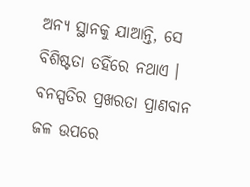ଅନ୍ୟ ସ୍ଥାନକୁ ଯାଆନ୍ତି, ସେ ବିଶିଷ୍ଟତା ତହିଁରେ ନଥାଏ । ବନସ୍ପତିର ପ୍ରଖରତା ପ୍ରାଣବାନ ଜଳ ଉପରେ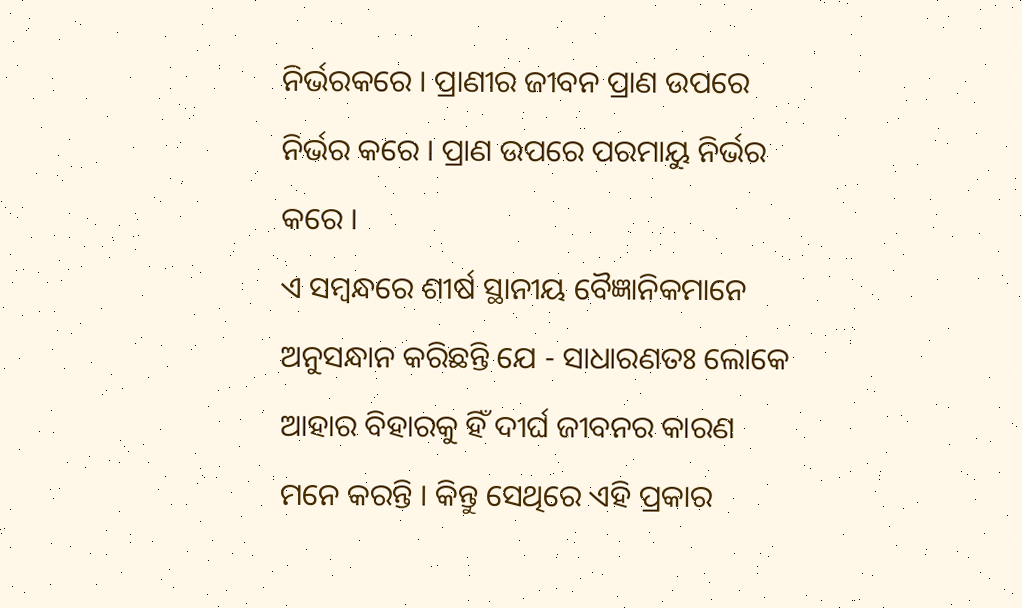ନିର୍ଭରକରେ । ପ୍ରାଣୀର ଜୀବନ ପ୍ରାଣ ଉପରେ ନିର୍ଭର କରେ । ପ୍ରାଣ ଉପରେ ପରମାୟୁ ନିର୍ଭର କରେ ।
ଏ ସମ୍ବନ୍ଧରେ ଶୀର୍ଷ ସ୍ଥାନୀୟ ବୈଜ୍ଞାନିକମାନେ ଅନୁସନ୍ଧାନ କରିଛନ୍ତି ଯେ - ସାଧାରଣତଃ ଲୋକେ ଆହାର ବିହାରକୁ ହିଁ ଦୀର୍ଘ ଜୀବନର କାରଣ ମନେ କରନ୍ତି । କିନ୍ତୁ ସେଥିରେ ଏହି ପ୍ରକାର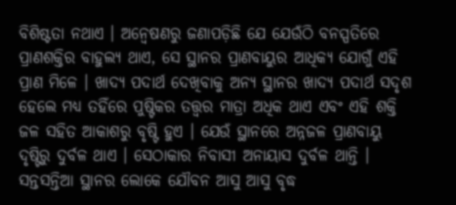ବିଶିଷ୍ଟତା ନଥାଏ । ଅନ୍ୱେଷଣରୁ ଜଣାପଡ଼ିଛି ଯେ ଯେଉଁଠି ବନସ୍ପତିରେ ପ୍ରାଣଶକ୍ତିର ବାହୁଲ୍ୟ ଥାଏ, ସେ ସ୍ଥାନର ପ୍ରାଣବାୟୁର ଆଧିକ୍ୟ ଯୋଗୁଁ ଏହି ପ୍ରାଣ ମିଳେ । ଖାଦ୍ୟ ପଦାର୍ଥ ଦେଖିବାକୁ ଅନ୍ୟ ସ୍ଥାନର ଖାଦ୍ୟ ପଦାର୍ଥ ସଦୃଶ ହେଲେ ମଧ୍ୟ ତହିଁରେ ପୁଷ୍ଟିକର ତତ୍ତ୍ୱର ମାତ୍ରା ଅଧିକ ଥାଏ ଏବଂ ଏହି ଶକ୍ତି ଜଳ ସହିତ ଆକାଶରୁ ବୃଷ୍ଟି ହୁଏ । ଯେଉଁ ସ୍ଥାନରେ ଅନ୍ନଜଳ ପ୍ରାଣବାୟୁ ଦୃଷ୍ଟିରୁ ଦୁର୍ବଳ ଥାଏ । ସେଠାକାର ନିବାସୀ ଅନାୟାସ ଦୁର୍ବଳ ଥାନ୍ତି । ସନ୍ତସନ୍ତିଆ ସ୍ଥାନର ଲୋକେ ଯୌବନ ଆସୁ ଆସୁ ବୃଦ୍ଧ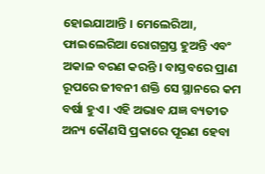ହୋଇଯାଆନ୍ତି । ମେଲେରିଆ, ଫାଇଲେରିଆ ରୋଗଗ୍ରସ୍ତ ହୁଅନ୍ତି ଏବଂ ଅକାଳ ବରଣ କରନ୍ତି । ବାସ୍ତବରେ ପ୍ରାଣ ରୂପରେ ଜୀବନୀ ଶକ୍ତି ସେ ସ୍ଥାନରେ କମ ବର୍ଷା ହୁଏ । ଏହି ଅଭାବ ଯଜ୍ଞ ବ୍ୟତୀତ ଅନ୍ୟ କୌଣସି ପ୍ରକାରେ ପୂରଣ ହେବା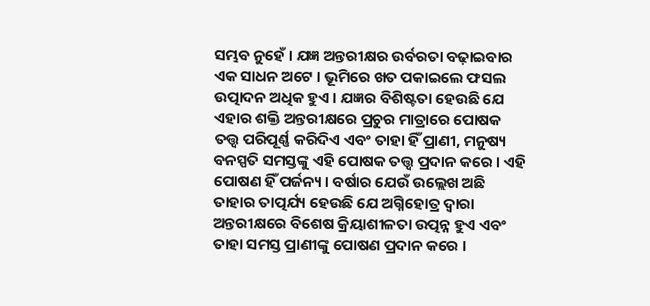ସମ୍ଭବ ନୁହେଁ । ଯଜ୍ଞ ଅନ୍ତରୀକ୍ଷର ଉର୍ବରତା ବଢ଼ାଇବାର ଏକ ସାଧନ ଅଟେ । ଭୂମିରେ ଖତ ପକାଇଲେ ଫସଲ ଉତ୍ପାଦନ ଅଧିକ ହୁଏ । ଯଜ୍ଞର ବିଶିଷ୍ଟତା ହେଉଛି ଯେ ଏହାର ଶକ୍ତି ଅନ୍ତରୀକ୍ଷରେ ପ୍ରଚୁର ମାତ୍ରାରେ ପୋଷକ ତତ୍ତ୍ୱ ପରିପୂର୍ଣ୍ଣ କରିଦିଏ ଏବଂ ତାହା ହିଁ ପ୍ରାଣୀ, ମନୁଷ୍ୟ ବନସ୍ପତି ସମସ୍ତଙ୍କୁ ଏହି ପୋଷକ ତତ୍ତ୍ୱ ପ୍ରଦାନ କରେ । ଏହି ପୋଷଣ ହିଁ ପର୍ଜନ୍ୟ । ବର୍ଷାର ଯେଉଁ ଉଲ୍ଲେଖ ଅଛି ତାହାର ତାତ୍ପର୍ଯ୍ୟ ହେଉଛି ଯେ ଅଗ୍ନିହୋତ୍ର ଦ୍ୱାରା ଅନ୍ତରୀକ୍ଷରେ ବିଶେଷ କ୍ରିୟାଶୀଳତା ଉତ୍ପନ୍ନ ହୁଏ ଏବଂ ତାହା ସମସ୍ତ ପ୍ରାଣୀଙ୍କୁ ପୋଷଣ ପ୍ରଦାନ କରେ ।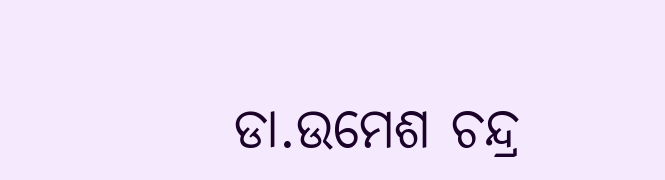ଡା.ଉମେଶ ଚନ୍ଦ୍ର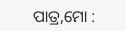ପାତ୍ର,ମୋ :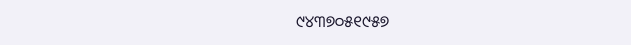୯୪୩୭୦୫୧୯୫୭